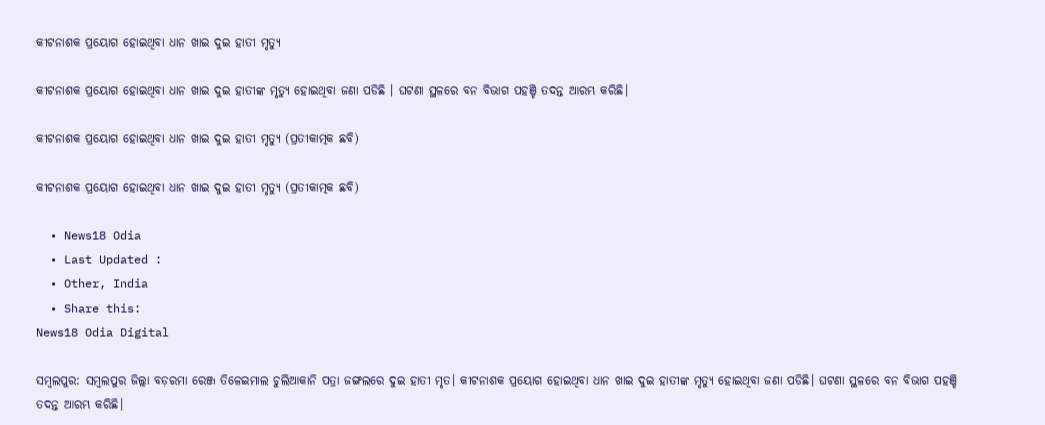କୀଟନାଶକ ପ୍ରୟୋଗ ହୋଇଥିବା ଧାନ ଖାଇ ଦୁଇ ହାତୀ ମୃତ୍ୟୁ

କୀଟନାଶକ ପ୍ରୟୋଗ ହୋଇଥିବା ଧାନ ଖାଇ ଦୁଇ ହାତୀଙ୍କ ମୃତ୍ୟୁ ହୋଇଥିବା ଜଣା ପଡିଛି । ଘଟଣା ସ୍ଥଳରେ ବନ ବିଭାଗ ପହଞ୍ଚି ତଦନ୍ତ ଆରମ୍ଭ କରିଛି।

କୀଟନାଶକ ପ୍ରୟୋଗ ହୋଇଥିବା ଧାନ ଖାଇ ଦୁଇ ହାତୀ ମୃତ୍ୟୁ (ପ୍ରତୀକାତ୍ମକ ଛବି)

କୀଟନାଶକ ପ୍ରୟୋଗ ହୋଇଥିବା ଧାନ ଖାଇ ଦୁଇ ହାତୀ ମୃତ୍ୟୁ (ପ୍ରତୀକାତ୍ମକ ଛବି)

  • News18 Odia
  • Last Updated :
  • Other, India
  • Share this:
News18 Odia Digital

ସମ୍ବଲପୁର: ସମ୍ବଲପୁର ଜିଲ୍ଲା ବଡ଼ରମା ରେଞ୍ଜ ତିଳେଇମାଲ ଚୁଲିଆକାନି ପତ୍ରା ଜଙ୍ଗଲରେ ଦୁଇ ହାତୀ ମୃତ। କୀଟନାଶକ ପ୍ରୟୋଗ ହୋଇଥିବା ଧାନ ଖାଇ ଦୁଇ ହାତୀଙ୍କ ମୃତ୍ୟୁ ହୋଇଥିବା ଜଣା ପଡିଛି। ଘଟଣା ସ୍ଥଳରେ ବନ ବିଭାଗ ପହଞ୍ଚି ତଦନ୍ତ ଆରମ୍ଭ କରିଛି।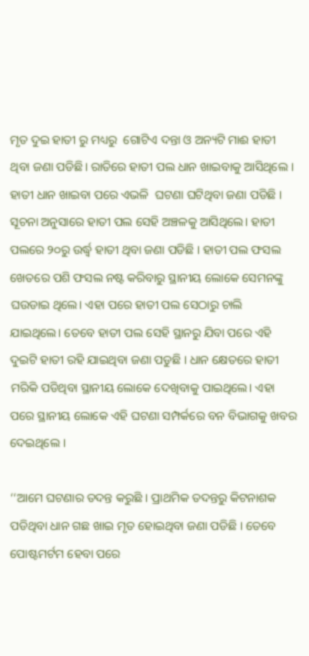ମୃତ ଦୁଇ ହାତୀ ରୁ ମଧ୍ୟରୁ  ଗୋଟିଏ ଦନ୍ତା ଓ ଅନ୍ୟଟି ମାଈ ହାତୀ ଥିବା ଜଣା ପଡିଛି। ରାତିରେ ହାତୀ ପଲ ଧାନ ଖାଇବାକୁ ଆସିଥିଲେ । ହାତୀ ଧାନ ଖାଇବା ପରେ ଏଭଳି  ଘଟଣା ଘଟିଥିବା ଜଣା ପଡିଛି । ସୂଚନା ଅନୁସାରେ ହାତୀ ପଲ ସେହି ଅଞ୍ଚଳକୁ ଆସିଥିଲେ। ହାତୀ ପଲରେ ୨୦ରୁ ଉର୍ଦ୍ଧ୍ବ ହାତୀ ଥିବା ଜଣା ପଡିଛି । ହାତୀ ପଲ ଫସଲ ଖେତରେ ପଶି ଫସଲ ନଷ୍ଟ କରିବାରୁ ସ୍ଥାନୀୟ ଲୋକେ ସେମନଙ୍କୁ ଘଉଡାଇ ଥିଲେ। ଏହା ପରେ ହାତୀ ପଲ ସେଠାରୁ ଚାଲି ଯାଇଥିଲେ। ତେବେ ହାତୀ ପଲ ସେହି ସ୍ଥାନରୁ ଯିବା ପରେ ଏହି ଦୁଇଟି ହାତୀ ରହି ଯାଇଥିବା ଜଣା ପଡୁଛି । ଧାନ କ୍ଷେତରେ ହାତୀ ମରିକି ପଡିଥିବା ସ୍ଥାନୀୟ ଲୋକେ ଦେଖିବାକୁ ପାଇଥିଲେ। ଏହା ପରେ ସ୍ଥାନୀୟ ଲୋକେ ଏହି ଘଟଣା ସମ୍ପର୍କରେ ବନ ବିଭାଗକୁ ଖବର ଦେଇଥିଲେ ।

‘‘ଆମେ ଘଟଣାର ତଦନ୍ତ କରୁଛି । ପ୍ରାଥମିକ ତଦନ୍ତରୁ କିଟନାଶକ ପଡିଥିବା ଧାନ ଗଛ ଖାଇ ମୃତ ହୋଇଥିବା ଜଣା ପଡିଛି । ତେବେ ପୋଷ୍ଟମର୍ଟମ ହେବା ପରେ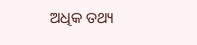ଅଧିକ ତଥ୍ୟ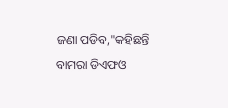ଜଣା ପଡିବ,"କହିଛନ୍ତି ବାମରା ଡିଏଫଓ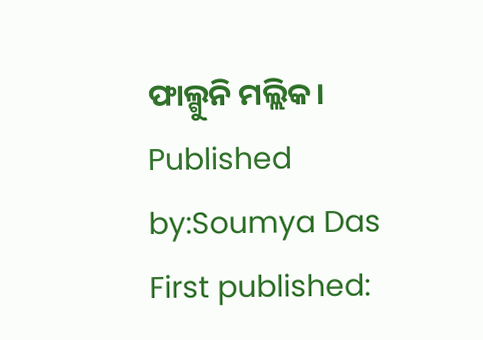ଫାଲ୍ଗୁନି ମଲ୍ଲିକ।
Published by:Soumya Das
First published: